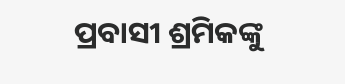ପ୍ରବାସୀ ଶ୍ରମିକଙ୍କୁ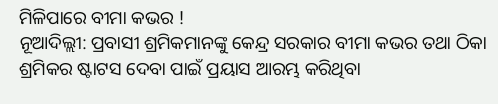ମିଳିପାରେ ବୀମା କଭର !
ନୂଆଦିଲ୍ଲୀ: ପ୍ରବାସୀ ଶ୍ରମିକମାନଙ୍କୁ କେନ୍ଦ୍ର ସରକାର ବୀମା କଭର ତଥା ଠିକା ଶ୍ରମିକର ଷ୍ଟାଟସ ଦେବା ପାଇଁ ପ୍ରୟାସ ଆରମ୍ଭ କରିଥିବା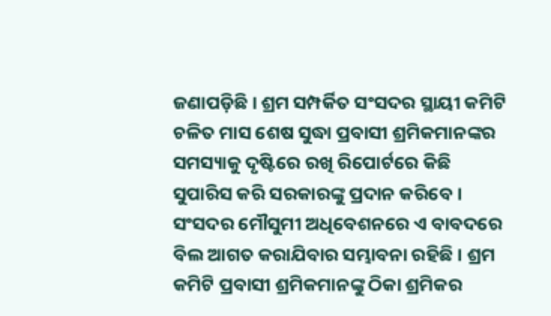ଜଣାପଡ଼ିଛି । ଶ୍ରମ ସମ୍ପର୍କିତ ସଂସଦର ସ୍ଥାୟୀ କମିଟି ଚଳିତ ମାସ ଶେଷ ସୁଦ୍ଧା ପ୍ରବାସୀ ଶ୍ରମିକମାନଙ୍କର ସମସ୍ୟାକୁ ଦୃଷ୍ଟିରେ ରଖି ରିପୋର୍ଟରେ କିଛି ସୁପାରିସ କରି ସରକାରଙ୍କୁ ପ୍ରଦାନ କରିବେ । ସଂସଦର ମୌସୁମୀ ଅଧିବେଶନରେ ଏ ବାବଦରେ ବିଲ ଆଗତ କରାଯିବାର ସମ୍ଭାବନା ରହିଛି । ଶ୍ରମ କମିଟି ପ୍ରବାସୀ ଶ୍ରମିକମାନଙ୍କୁ ଠିକା ଶ୍ରମିକର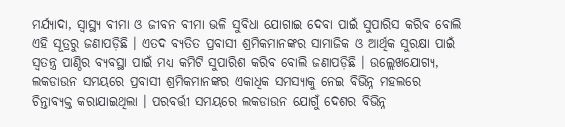ମର୍ଯ୍ୟାଦା, ସ୍ୱାସ୍ଥ୍ୟ ବୀମା ଓ ଜୀବନ ବୀମା ଭଳି ସୁବିଧା ଯୋଗାଇ ଦେବା ପାଇଁ ସୁପାରିସ କରିବ ବୋଲି ଏହି ସୂତ୍ରରୁ ଜଣାପଡ଼ିଛି । ଏତଦ ବ୍ୟତିତ ପ୍ରବାସୀ ଶ୍ରମିକମାନଙ୍କର ସାମାଜିକ ଓ ଆର୍ଥିକ ସୁରକ୍ଷା ପାଇଁ ସ୍ୱତନ୍ତ୍ର ପାଣ୍ଠିର ବ୍ୟବସ୍ଥା ପାଇଁ ମଧ୍ୟ କମିଟି ସୁପାରିଶ କରିବ ବୋଲି ଜଣାପଡ଼ିଛି । ଉଲ୍ଲେଖଯୋଗ୍ୟ, ଲକଡାଉନ ସମୟରେ ପ୍ରବାସୀ ଶ୍ରମିକମାନଙ୍କର ଏକାଧିକ ସମସ୍ୟାକୁ ନେଇ ବିଭିନ୍ନ ମହଲରେ ଚିନ୍ତାବ୍ୟକ୍ତ କରାଯାଇଥିଲା । ପରବର୍ତ୍ତୀ ସମୟରେ ଲକଡାଉନ ଯୋଗୁଁ ଦେଶର ବିଭିନ୍ନ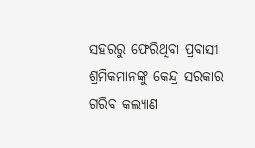ସହରରୁ ଫେରିଥିବା ପ୍ରବାସୀ ଶ୍ରମିକମାନଙ୍କୁ କେନ୍ଦ୍ର ସରକାର ଗରିବ କଲ୍ୟାଣ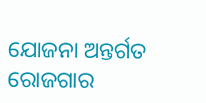ଯୋଜନା ଅନ୍ତର୍ଗତ ରୋଜଗାର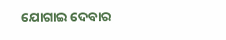ଯୋଗାଇ ଦେବାର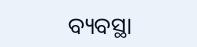ବ୍ୟବସ୍ଥା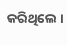କରିଥିଲେ ।